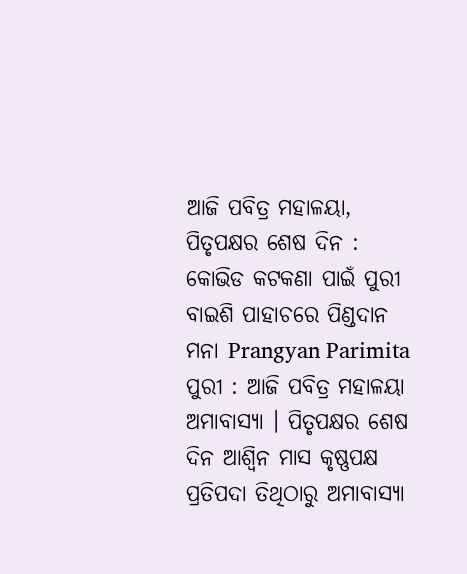ଆଜି ପବିତ୍ର ମହାଳୟା, ପିତୃପକ୍ଷର ଶେଷ ଦିନ : କୋଭିଡ କଟକଣା ପାଇଁ ପୁରୀ ବାଇଶି ପାହାଚରେ ପିଣ୍ଡଦାନ ମନା Prangyan Parimita
ପୁରୀ : ଆଜି ପବିତ୍ର ମହାଳୟା ଅମାବାସ୍ୟା । ପିତୃପକ୍ଷର ଶେଷ ଦିନ ଆଶ୍ୱିନ ମାସ କୃଷ୍ଣପକ୍ଷ ପ୍ରତିପଦା ତିଥିଠାରୁ ଅମାବାସ୍ୟା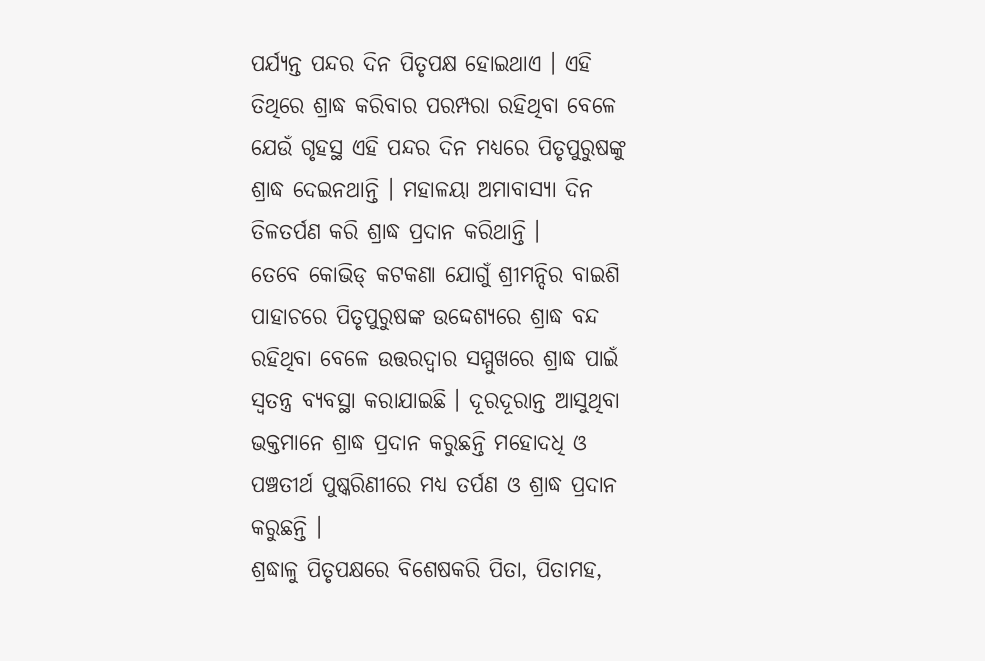ପର୍ଯ୍ୟନ୍ତ ପନ୍ଦର ଦିନ ପିତୃପକ୍ଷ ହୋଇଥାଏ । ଏହି ତିଥିରେ ଶ୍ରାଦ୍ଧ କରିବାର ପରମ୍ପରା ରହିଥିବା ବେଳେ ଯେଉଁ ଗୃହସ୍ଥ ଏହି ପନ୍ଦର ଦିନ ମଧ୍ୟରେ ପିତୃପୁରୁଷଙ୍କୁ ଶ୍ରାଦ୍ଧ ଦେଇନଥାନ୍ତି । ମହାଳୟା ଅମାବାସ୍ୟା ଦିନ ତିଳତର୍ପଣ କରି ଶ୍ରାଦ୍ଧ ପ୍ରଦାନ କରିଥାନ୍ତି ।
ତେବେ କୋଭିଡ୍ କଟକଣା ଯୋଗୁଁ ଶ୍ରୀମନ୍ଦିର ବାଇଶି ପାହାଚରେ ପିତୃପୁରୁଷଙ୍କ ଉଦ୍ଦେଶ୍ୟରେ ଶ୍ରାଦ୍ଧ ବନ୍ଦ ରହିଥିବା ବେଳେ ଉତ୍ତରଦ୍ୱାର ସମ୍ମୁଖରେ ଶ୍ରାଦ୍ଧ ପାଇଁ ସ୍ୱତନ୍ତ୍ର ବ୍ୟବସ୍ଥା କରାଯାଇଛି । ଦୂରଦୂରାନ୍ତ ଆସୁଥିବା ଭକ୍ତମାନେ ଶ୍ରାଦ୍ଧ ପ୍ରଦାନ କରୁଛନ୍ତି ମହୋଦଧି ଓ ପଞ୍ଚତୀର୍ଥ ପୁଷ୍କରିଣୀରେ ମଧ୍ୟ ତର୍ପଣ ଓ ଶ୍ରାଦ୍ଧ ପ୍ରଦାନ କରୁଛନ୍ତି ।
ଶ୍ରଦ୍ଧାଳୁ ପିତୃପକ୍ଷରେ ବିଶେଷକରି ପିତା, ପିତାମହ,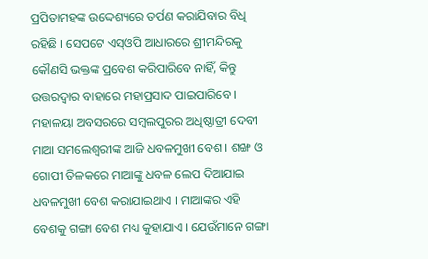ପ୍ରପିତାମହଙ୍କ ଉଦ୍ଦେଶ୍ୟରେ ତର୍ପଣ କରାଯିବାର ବିଧି ରହିଛି । ସେପଟେ ଏସ୍ଓପି ଆଧାରରେ ଶ୍ରୀମନ୍ଦିରକୁ କୌଣସି ଭକ୍ତଙ୍କ ପ୍ରବେଶ କରିପାରିବେ ନାହିଁ, କିନ୍ତୁ ଉତ୍ତରଦ୍ୱାର ବାହାରେ ମହାପ୍ରସାଦ ପାଇପାରିବେ ।
ମହାଳୟା ଅବସରରେ ସମ୍ବଲପୁରର ଅଧିଷ୍ଠାତ୍ରୀ ଦେବୀ ମାଆ ସମଲେଶ୍ୱରୀଙ୍କ ଆଜି ଧବଳମୁଖୀ ବେଶ । ଶଙ୍ଖ ଓ ଗୋପୀ ତିଳକରେ ମାଆଙ୍କୁ ଧବଳ ଲେପ ଦିଆଯାଇ ଧବଳମୁଖୀ ବେଶ କରାଯାଇଥାଏ । ମାଆଙ୍କର ଏହି ବେଶକୁ ଗଙ୍ଗା ବେଶ ମଧ୍ୟ କୁହାଯାଏ । ଯେଉଁମାନେ ଗଙ୍ଗା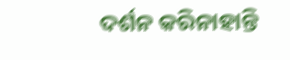ଦର୍ଶନ କରିନାହାନ୍ତି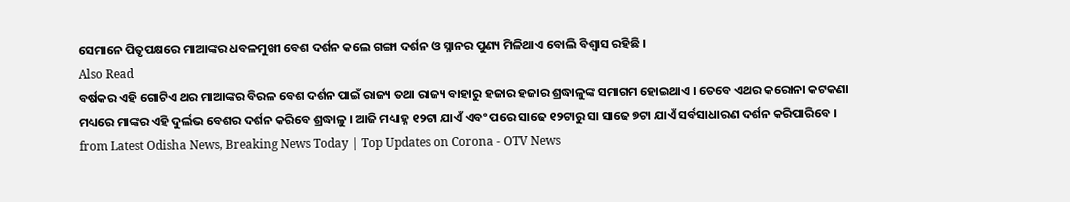ସେମାନେ ପିତୃପକ୍ଷରେ ମାଆଙ୍କର ଧବଳମୁଖୀ ବେଶ ଦର୍ଶନ କଲେ ଗଙ୍ଗା ଦର୍ଶନ ଓ ସ୍ନାନର ପୁଣ୍ୟ ମିଳିଥାଏ ବୋଲି ବିଶ୍ୱାସ ରହିଛି ।
Also Read
ବର୍ଷକର ଏହି ଗୋଟିଏ ଥର ମାଆଙ୍କର ବିରଳ ବେଶ ଦର୍ଶନ ପାଇଁ ରାଜ୍ୟ ତଥା ରାଜ୍ୟ ବାହାରୁ ହଜାର ହଜାର ଶ୍ରଦ୍ଧାଳୁଙ୍କ ସମାଗମ ହୋଇଥାଏ । ତେବେ ଏଥର କରୋନା କଟକଣା ମଧ୍ୟରେ ମାଙ୍କର ଏହି ଦୁର୍ଲଭ ବେଶର ଦର୍ଶନ କରିବେ ଶ୍ରଦ୍ଧାଳୁ । ଆଜି ମଧ୍ୟାହ୍ନ ୧୨ଟା ଯାଏଁ ଏବଂ ପରେ ସାଢେ ୧୨ଟାରୁ ସା ସାଢେ ୭ଟା ଯାଏଁ ସର୍ବସାଧାରଣ ଦର୍ଶନ କରିପାରିବେ ।
from Latest Odisha News, Breaking News Today | Top Updates on Corona - OTV News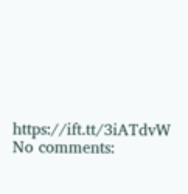https://ift.tt/3iATdvW
No comments: